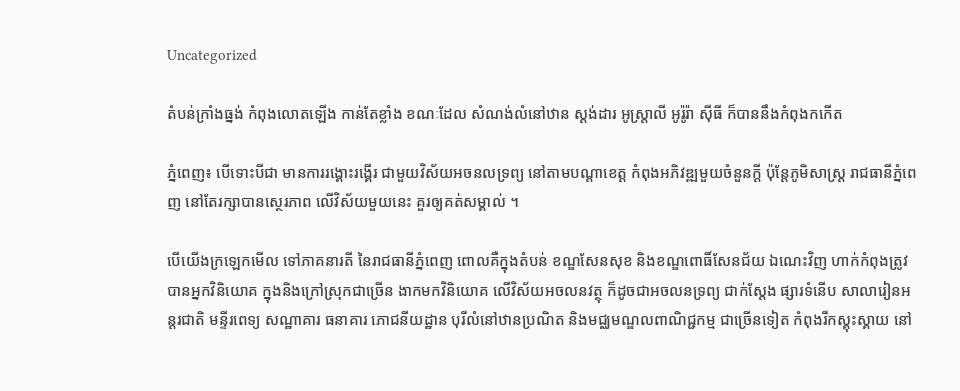Uncategorized

តំបន់ក្រាំងធ្នង់ កំពុងលោតឡើង កាន់តែខ្លាំង ខណៈដែល សំណង់លំនៅឋាន ស្តង់ដារ អូស្ត្រាលី អូរ៉ូរ៉ា ស៊ីធី ក៏បាននឹងកំពុងកកើត

ភ្នំពេញ៖ បើទោះបីជា មានការរង្គោះរង្គើរ ជាមួយវិស័យអចនលទ្រព្យ នៅតាមបណ្តាខេត្ត កំពុងអភិវឌ្ឍមួយចំនួនក្តី ប៉ុន្តែភូមិសាស្ត្រ រាជធានីភ្នំពេញ នៅតែរក្សាបានស្ថេរភាព លើវិស័យមួយនេះ គួរឲ្យគត់សម្គាល់ ។

បើយើងក្រឡេកមើល ទៅភាគនារតី នៃរាជធានីភ្នំពេញ ពោលគឺក្នុងតំបន់ ខណ្ឌសែនសុខ និងខណ្ឌពោធិ៍សែនជ័យ ឯណេះវិញ ហាក់កំពុងត្រូវបានអ្នកវិនិយោគ ក្នុងនិងក្រៅស្រុកជាច្រើន ងាកមកវិនិយោគ លើវិស័យអចលនវត្ថុ ក៏ដូចជាអចលនទ្រព្យ ជាក់ស្តែង ផ្សារទំនើប សាលារៀនអន្តរជាតិ មន្ទីរពេទ្យ សណ្ឋាគារ ធនាគារ ភោជនីយដ្ឋាន បុរីលំនៅឋានប្រណិត និងមជ្ឈមណ្ឌលពាណិជ្ជកម្ម ជាច្រើនទៀត កំពុងរីកស្គុះស្គាយ នៅ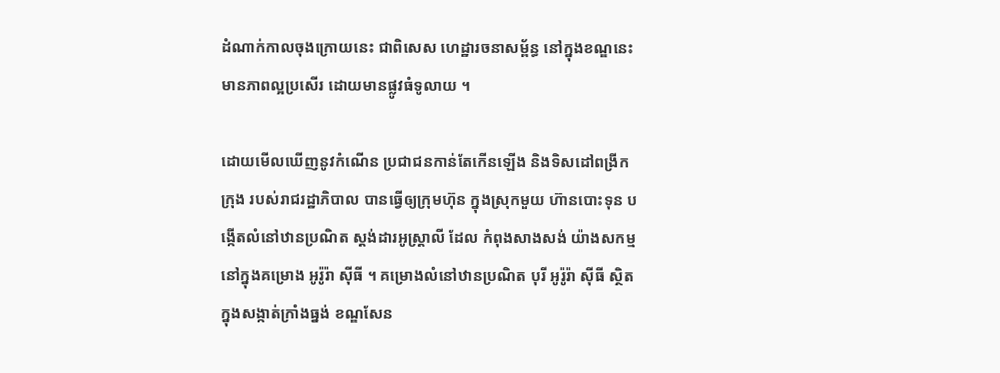ដំណាក់កាលចុងក្រោយនេះ ជាពិសេស ហេដ្ឋារចនាសម្ព័ន្ធ នៅក្នុងខណ្ឌនេះ មានភាពល្អប្រសើរ ដោយមានផ្លូវធំទូលាយ ។

ដោយមើលឃើញនូវកំណើន ប្រជាជនកាន់តែកើនឡើង និងទិសដៅពង្រីកក្រុង របស់រាជរដ្ឋាភិបាល បានធ្វើឲ្យក្រុមហ៊ុន ក្នុងស្រុកមួយ ហ៊ានបោះទុន បង្កើតលំនៅឋានប្រណិត ស្តង់ដារអូស្ត្រាលី ដែល កំពុងសាងសង់ យ៉ាងសកម្ម នៅក្នុងគម្រោង អូរ៉ូរ៉ា ស៊ីធី ។ គម្រោងលំនៅឋានប្រណិត បុរី អូរ៉ូរ៉ា ស៊ីធី ស្ថិតក្នុងសង្កាត់ក្រាំងធ្នង់ ខណ្ឌសែន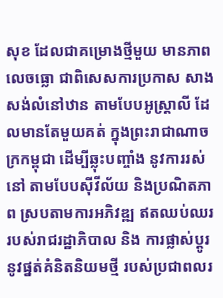សុខ ដែលជាគម្រោងថ្មីមួយ មានភាពលេចធ្លោ ជាពិសេសការប្រកាស សាងសង់លំនៅឋាន តាមបែបអូស្ត្រាលី ដែលមានតែមួយគត់ ក្នុងព្រះរាជាណាចក្រកម្ពុជា ដើម្បីឆ្លុះបញ្ចាំង នូវការរស់នៅ តាមបែបស៊ីវីល័យ និងប្រណិតភាព ស្របតាមការអភិវឌ្ឍ ឥតឈប់ឈរ របស់រាជរដ្ឋាភិបាល និង ការផ្លាស់ប្តូរ នូវផ្នត់គំនិតនិយមថ្មី របស់ប្រជាពលរ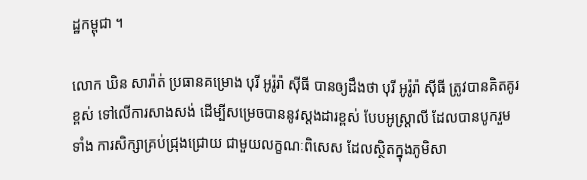ដ្ឋកម្ពុជា ។

លោក ឃិន សារ៉ាត់ ប្រធានគម្រោង បុរី អូរ៉ូរ៉ា ស៊ីធី បានឲ្យដឹងថា បុរី អូរ៉ូរ៉ា ស៊ីធី ត្រូវបានគិតគូរខ្ពស់ ទៅលើការសាងសង់ ដើម្បីសម្រេចបាននូវស្តងដារខ្ពស់ បែបអូស្ត្រាលី ដែលបានបូករួមទាំង ការសិក្សាគ្រប់ជ្រុងជ្រោយ ជាមួយលក្ខណៈពិសេស ដែលស្ថិតក្នុងភូមិសា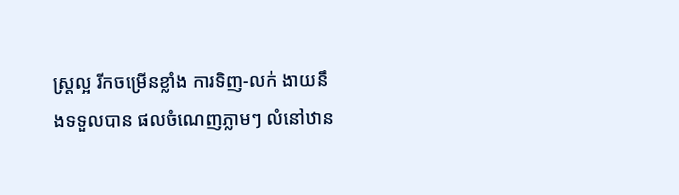ស្ត្រល្អ រីកចម្រើនខ្លាំង ការទិញ-លក់ ងាយនឹងទទួលបាន ផលចំណេញភ្លាមៗ លំនៅឋាន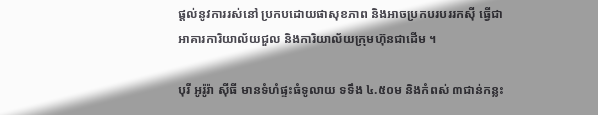ផ្តល់នូវការរស់នៅ ប្រកបដោយផាសុខភាព និងអាចប្រកបរបររកស៊ី ធ្វើជាអាគារការិយាល័យជួល និងការិយាល័យក្រុមហ៊ុនជាដើម ។

បុរី អូរ៉ូរ៉ា ស៊ីធី មានទំហំផ្ទះធំទូលាយ ទទឹង ៤.៥០ម និងកំពស់ ៣ជាន់កន្លះ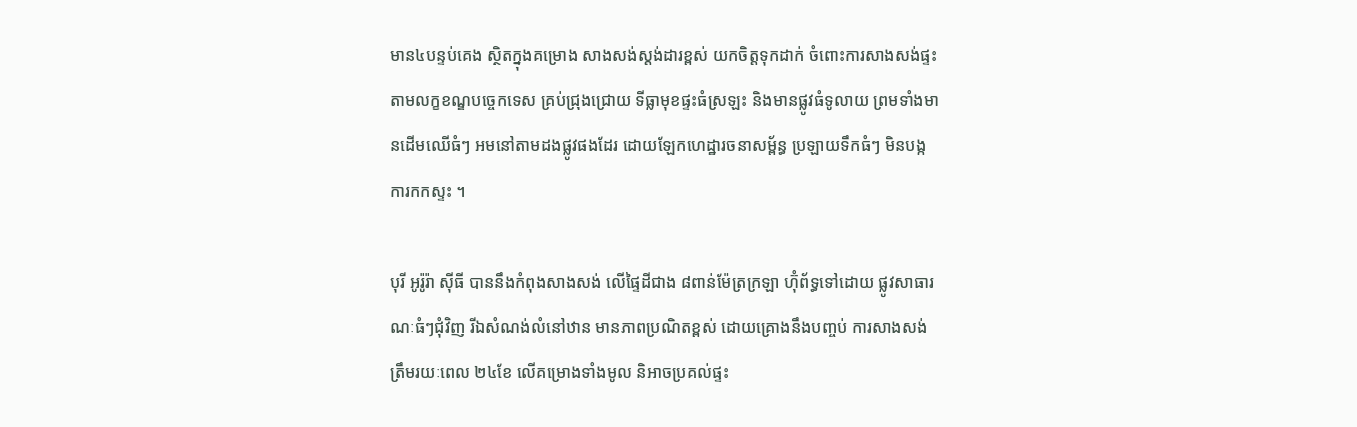មាន៤បន្ទប់គេង ស្ថិតក្នុងគម្រោង សាងសង់ស្តង់ដារខ្ពស់ យកចិត្តទុកដាក់ ចំពោះការសាងសង់ផ្ទះ តាមលក្ខខណ្ឌបច្ចេកទេស គ្រប់ជ្រុងជ្រោយ ទីធ្លាមុខផ្ទះធំស្រឡះ និងមានផ្លូវធំទូលាយ ព្រមទាំងមានដើមឈើធំៗ អមនៅតាមដងផ្លូវផងដែរ ដោយឡែកហេដ្ឋារចនាសម្ព័ន្ធ ប្រឡាយទឹកធំៗ មិនបង្កការកកស្ទះ ។

បុរី អូរ៉ូរ៉ា ស៊ីធី បាននឹងកំពុងសាងសង់ លើផ្ទៃដីជាង ៨ពាន់ម៉ែត្រក្រឡា ហ៊ុំព័ទ្ធទៅដោយ ផ្លូវសាធារណៈធំៗជុំវិញ រីឯសំណង់លំនៅឋាន មានភាពប្រណិតខ្ពស់ ដោយគ្រោងនឹងបញ្ចប់ ការសាងសង់ ត្រឹមរយៈពេល ២៤ខែ លើគម្រោងទាំងមូល និអាចប្រគល់ផ្ទះ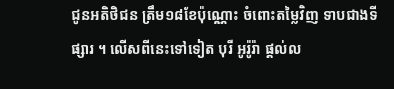ជូនអតិថិជន ត្រឹម១៨ខែប៉ុណ្ណោះ ចំពោះតម្លៃវិញ ទាបជាងទីផ្សារ ។ លើសពីនេះទៅទៀត បុរី អូរ៉ូរ៉ា ផ្តល់ល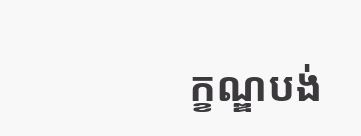ក្ខណ្ឌបង់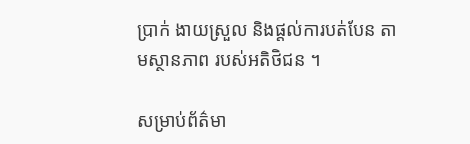ប្រាក់ ងាយស្រួល និងផ្តល់ការបត់បែន តាមស្ថានភាព របស់អតិថិជន ។

សម្រាប់ព័ត៌មា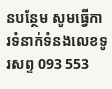នបន្ថែម សូមធ្វើការទំនាក់ទំនងលេខទូរសព្ទ 093 553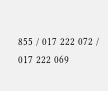855 / 017 222 072 / 017 222 069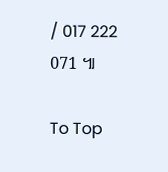/ 017 222 071 ៕

To Top